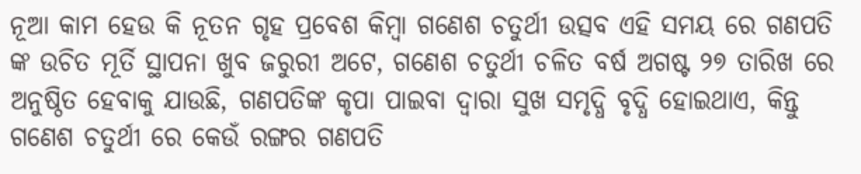ନୂଆ କାମ ହେଉ କି ନୂତନ ଗୃହ ପ୍ରବେଶ କିମ୍ବା ଗଣେଶ ଚତୁର୍ଥୀ ଉତ୍ସବ ଏହି ସମୟ ରେ ଗଣପତି ଙ୍କ ଉଚିତ ମୂର୍ତି ସ୍ଥାପନା ଖୁବ ଜରୁରୀ ଅଟେ, ଗଣେଶ ଚତୁର୍ଥୀ ଚଳିତ ବର୍ଷ ଅଗଷ୍ଟ ୨୭ ତାରିଖ ରେ ଅନୁଷ୍ଠିତ ହେବାକୁ ଯାଉଛି, ଗଣପତିଙ୍କ କୃପା ପାଇବା ଦ୍ୱାରା ସୁଖ ସମୃଦ୍ଧି ବୃଦ୍ଧି ହୋଇଥାଏ, କିନ୍ତୁ ଗଣେଶ ଚତୁର୍ଥୀ ରେ କେଉଁ ରଙ୍ଗର ଗଣପତି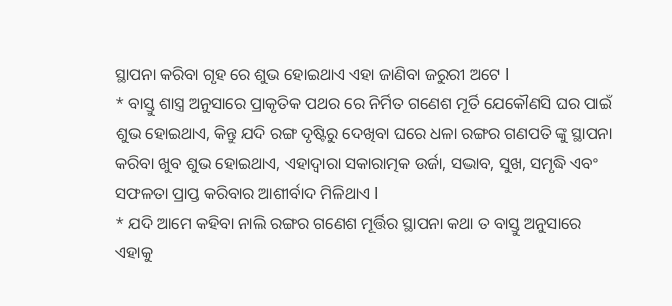ସ୍ଥାପନା କରିବା ଗୃହ ରେ ଶୁଭ ହୋଇଥାଏ ଏହା ଜାଣିବା ଜରୁରୀ ଅଟେ l
* ବାସ୍ତୁ ଶାସ୍ତ୍ର ଅନୁସାରେ ପ୍ରାକୃତିକ ପଥର ରେ ନିର୍ମିତ ଗଣେଶ ମୂର୍ତି ଯେକୌଣସି ଘର ପାଇଁ ଶୁଭ ହୋଇଥାଏ, କିନ୍ତୁ ଯଦି ରଙ୍ଗ ଦୃଷ୍ଟିରୁ ଦେଖିବା ଘରେ ଧଳା ରଙ୍ଗର ଗଣପତି ଙ୍କୁ ସ୍ଥାପନା କରିବା ଖୁବ ଶୁଭ ହୋଇଥାଏ, ଏହାଦ୍ୱାରା ସକାରାତ୍ମକ ଉର୍ଜା, ସଦ୍ଭାବ, ସୁଖ, ସମୃଦ୍ଧି ଏବଂ ସଫଳତା ପ୍ରାପ୍ତ କରିବାର ଆଶୀର୍ବାଦ ମିଳିଥାଏ l
* ଯଦି ଆମେ କହିବା ନାଲି ରଙ୍ଗର ଗଣେଶ ମୂର୍ତ୍ତିର ସ୍ଥାପନା କଥା ତ ବାସ୍ତୁ ଅନୁସାରେ ଏହାକୁ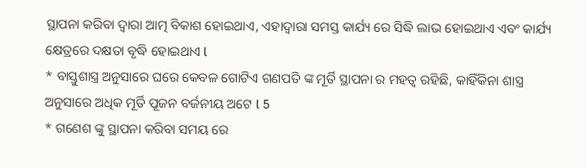ସ୍ଥାପନା କରିବା ଦ୍ୱାରା ଆତ୍ମ ବିକାଶ ହୋଇଥାଏ, ଏହାଦ୍ୱାରା ସମସ୍ତ କାର୍ଯ୍ୟ ରେ ସିଦ୍ଧି ଲାଭ ହୋଇଥାଏ ଏବଂ କାର୍ଯ୍ୟ କ୍ଷେତ୍ରରେ ଦକ୍ଷତା ବୃଦ୍ଧି ହୋଇଥାଏ l
* ବାସ୍ତୁଶାସ୍ତ୍ର ଅନୁସାରେ ଘରେ କେବଳ ଗୋଟିଏ ଗଣପତି ଙ୍କ ମୂର୍ତି ସ୍ଥାପନା ର ମହତ୍ୱ ରହିଛି, କାହିଁକିନା ଶାସ୍ତ୍ର ଅନୁସାରେ ଅଧିକ ମୂର୍ତି ପୂଜନ ବର୍ଜନୀୟ ଅଟେ l 5
* ଗଣେଶ ଙ୍କୁ ସ୍ଥାପନା କରିବା ସମୟ ରେ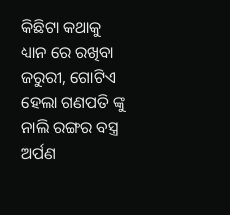କିଛିଟା କଥାକୁ ଧ୍ୟାନ ରେ ରଖିବା ଜରୁରୀ, ଗୋଟିଏ ହେଲା ଗଣପତି ଙ୍କୁ ନାଲି ରଙ୍ଗର ବସ୍ତ୍ର ଅର୍ପଣ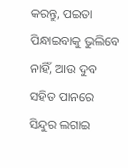କରନ୍ତୁ, ପଇତା ପିନ୍ଧାଇବାକୁ ଭୁଲିବେ ନାହିଁ, ଆଉ ଦୁବ ସହିତ ପାନରେ ସିନ୍ଦୁର ଲଗାଇ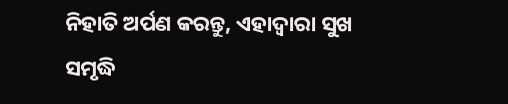ନିହାତି ଅର୍ପଣ କରନ୍ତୁ, ଏହାଦ୍ୱାରା ସୁଖ ସମୃଦ୍ଧି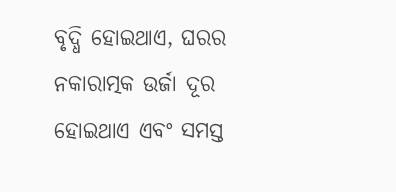ବୃଦ୍ଧି ହୋଇଥାଏ, ଘରର ନକାରାତ୍ମକ ଉର୍ଜା ଦୂର ହୋଇଥାଏ ଏବଂ ସମସ୍ତ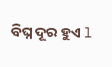ବିଘ୍ନ ଦୂର ହୁଏ l